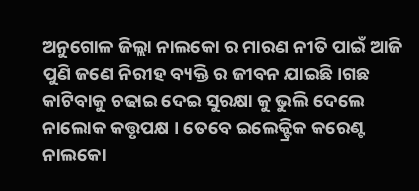ଅନୁଗୋଳ ଜିଲ୍ଲା ନାଲକୋ ର ମାରଣ ନୀତି ପାଇଁ ଆଜି ପୁଣି ଜଣେ ନିରୀହ ବ୍ୟକ୍ତି ର ଜୀବନ ଯାଇଛି।ଗଛ କାଟିବାକୁ ଚଢାଇ ଦେଇ ସୁରକ୍ଷା କୁ ଭୁଲି ଦେଲେ ନାଲୋକ କତ୍ତୃପକ୍ଷ । ତେବେ ଇଲେକ୍ଟ୍ରିକ କରେଣ୍ଟ ନାଲକୋ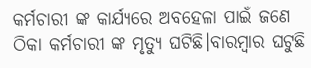କର୍ମଚାରୀ ଙ୍କ କାର୍ଯ୍ୟରେ ଅବହେଳା ପାଇଁ ଜଣେ ଠିକା କର୍ମଚାରୀ ଙ୍କ ମୃତ୍ୟୁ ଘଟିଛି।ବାରମ୍ବାର ଘଟୁଛି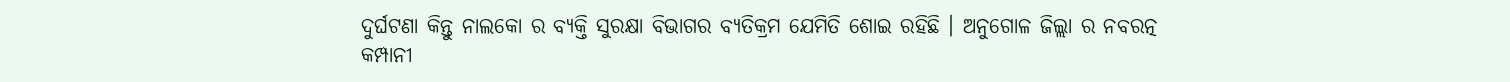ଦୁର୍ଘଟଣା କିନ୍ତୁ ନାଲକୋ ର ବ୍ୟକ୍ତି ସୁରକ୍ଷା ବିଭାଗର ବ୍ୟତିକ୍ରମ ଯେମିତି ଶୋଇ ରହିଛି । ଅନୁଗୋଳ ଜିଲ୍ଲା ର ନବରତ୍ନ କମ୍ପାନୀ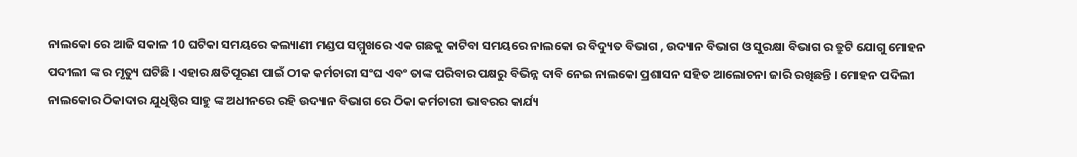ନାଲକୋ ରେ ଆଜି ସକାଳ 10 ଘଟିକା ସମୟରେ କଲ୍ୟାଣୀ ମଣ୍ଡପ ସମ୍ମୁଖରେ ଏକ ଗଛକୁ କାଟିବା ସମୟରେ ନାଲକୋ ର ବିଦ୍ୟୁତ ବିଭାଗ , ଉଦ୍ୟାନ ବିଭାଗ ଓ ସୁରକ୍ଷା ବିଭାଗ ର ତ୍ରୁଟି ଯୋଗୁ ମୋହନ ପଦୀଲୀ ଙ୍କ ର ମୃତ୍ୟୁ ଘଟିଛି । ଏହାର କ୍ଷତିପୂରଣ ପାଇଁ ଠୀକ କର୍ମଚାରୀ ସଂଘ ଏବଂ ତାଙ୍କ ପରିବାର ପକ୍ଷରୁ ବିଭିନ୍ନ ଦାବି ନେଇ ନାଲକୋ ପ୍ରଶାସନ ସହିତ ଆଲୋଚନା ଜାରି ରଖିଛନ୍ତି । ମୋହନ ପଦିଲୀ ନାଲକୋର ଠିକାଦାର ଯୁଧିଷ୍ଠିର ସାହୁ ଙ୍କ ଅଧୀନରେ ରହି ଉଦ୍ୟାନ ବିଭାଗ ରେ ଠିକା କର୍ମଚାରୀ ଭାବରର କାର୍ଯ୍ୟ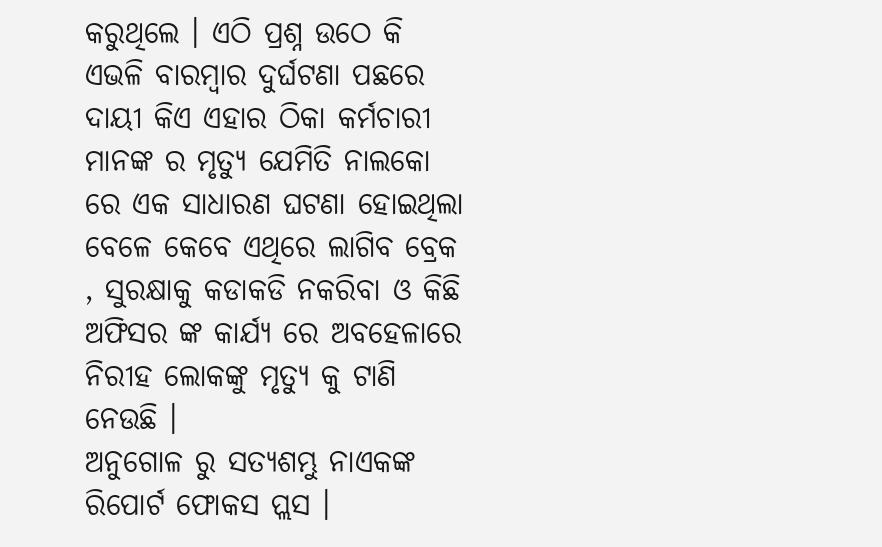କରୁଥିଲେ । ଏଠି ପ୍ରଶ୍ନ ଉଠେ କି ଏଭଳି ବାରମ୍ବାର ଦୁର୍ଘଟଣା ପଛରେ ଦାୟୀ କିଏ ଏହାର ଠିକା କର୍ମଚାରୀ ମାନଙ୍କ ର ମୃତ୍ୟୁ ଯେମିତି ନାଲକୋ ରେ ଏକ ସାଧାରଣ ଘଟଣା ହୋଇଥିଲା ବେଳେ କେବେ ଏଥିରେ ଲାଗିବ ବ୍ରେକ , ସୁରକ୍ଷାକୁ କଡାକଡି ନକରିବା ଓ କିଛି ଅଫିସର ଙ୍କ କାର୍ଯ୍ୟ ରେ ଅବହେଳାରେ ନିରୀହ ଲୋକଙ୍କୁ ମୃତ୍ୟୁ କୁ ଟାଣି ନେଉଛି ।
ଅନୁଗୋଳ ରୁ ସତ୍ୟଶମ୍ଭୁ ନାଏକଙ୍କ ରିପୋର୍ଟ ଫୋକସ ପ୍ଲସ ।